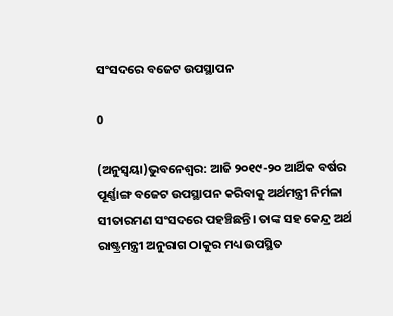ସଂସଦରେ ବଜେଟ ଉପସ୍ଥାପନ

0

(ଅନୁସ୍ୱୟା)ଭୁବନେଶ୍ୱର: ଆଜି ୨୦୧୯-୨୦ ଆର୍ଥିକ ବର୍ଷର ପୂର୍ଣ୍ଣାଙ୍ଗ ବଜେଟ ଉପସ୍ଥାପନ କରିବାକୁ ଅର୍ଥମନ୍ତ୍ରୀ ନିର୍ମଳା ସୀତାରମଣ ସଂସଦରେ ପହଞ୍ଚିଛନ୍ତି। ତାଙ୍କ ସହ କେନ୍ଦ୍ର ଅର୍ଥ ରାଷ୍ଟ୍ରମନ୍ତ୍ରୀ ଅନୁରାଗ ଠାକୁର ମଧ୍ୟ ଉପସ୍ଥିତ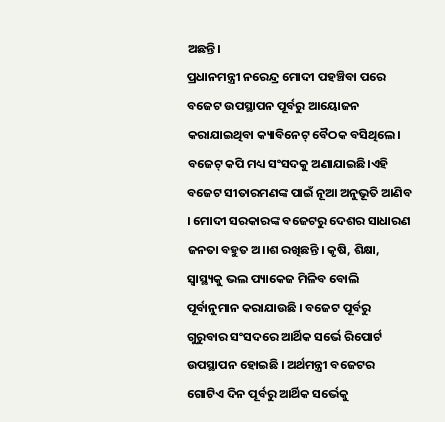ଅଛନ୍ତି।
ପ୍ରଧାନମନ୍ତ୍ରୀ ନରେନ୍ଦ୍ର ମୋଦୀ ପହଞ୍ଚିବା ପରେ ବଜେଟ ଉପସ୍ଥାପନ ପୂର୍ବରୁ ଆୟୋଜନ କରାଯାଇଥିବା କ୍ୟାବିନେଟ୍ ବୈଠକ ବସିଥିଲେ। ବଜେଟ୍ କପି ମଧ୍ୟ ସଂସଦକୁ ଅଣାଯାଇଛି।ଏହି ବଜେଟ ସୀତାରମଣଙ୍କ ପାଇଁ ନୂଆ ଅନୁଭୂତି ଆଣିବ । ମୋଦୀ ସରକାରଙ୍କ ବଜେଟରୁ ଦେଶର ସାଧାରଣ ଜନତା ବହୁତ ଅ।।ଶ ରଖିଛନ୍ତି । କୃଷି, ଶିକ୍ଷା, ସ୍ୱାସ୍ଥ୍ୟକୁ ଭଲ ପ୍ୟାକେଜ ମିଳିବ ବୋଲି ପୂର୍ବାନୁମାନ କରାଯାଉଛି । ବଜେଟ ପୂର୍ବରୁ ଗୁରୁବାର ସଂସଦରେ ଆର୍ଥିକ ସର୍ଭେ ରିପୋର୍ଟ ଉପସ୍ଥାପନ ହୋଇଛି । ଅର୍ଥମନ୍ତ୍ରୀ ବଜେଟର ଗୋଟିଏ ଦିନ ପୂର୍ବରୁ ଆର୍ଥିକ ସର୍ଭେକୁ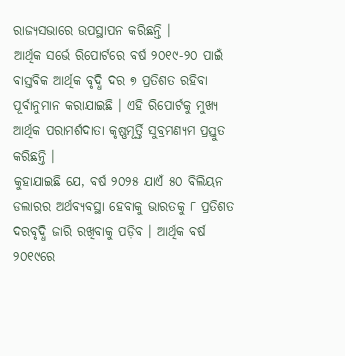ରାଜ୍ୟସଭାରେ ଉପସ୍ଥାପନ କରିଛନ୍ତି ।
ଆର୍ଥିକ ସର୍ଭେ ରିପୋର୍ଟରେ ବର୍ଷ ୨୦୧୯-୨୦ ପାଇଁ ବାସ୍ତବିକ ଆର୍ଥିକ ବୃଦ୍ଧି ଦର ୭ ପ୍ରତିଶତ ରହିବା ପୂର୍ବାନୁମାନ କରାଯାଇଛି । ଏହି ରିପୋର୍ଟକୁ ମୁଖ୍ୟ ଆର୍ଥିକ ପରାମର୍ଶଦାତା କୃଷ୍ଣମୂର୍ତ୍ତି ସୁବ୍ରମଣ୍ୟମ ପ୍ରସ୍ତୁତ କରିଛନ୍ତି ।
କୁହାଯାଇଛି ଯେ, ବର୍ଷ ୨୦୨୫ ଯାଏଁ ୫୦ ବିଲିୟନ ଡଲାରର ଅର୍ଥବ୍ୟବସ୍ଥା ହେବାକୁ ଭାରତକୁ ୮ ପ୍ରତିଶତ ଦରବୃଦ୍ଧି ଜାରି ରଖିବାକୁ ପଡ଼ିବ । ଆର୍ଥିକ ବର୍ଷ ୨୦୧୯ରେ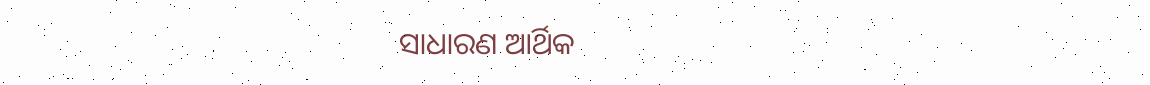ସାଧାରଣ ଆର୍ଥିକ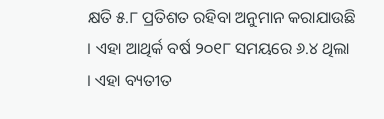କ୍ଷତି ୫.୮ ପ୍ରତିଶତ ରହିବା ଅନୁମାନ କରାଯାଉଛି । ଏହା ଆଥିର୍କ ବର୍ଷ ୨୦୧୮ ସମୟରେ ୬.୪ ଥିଲା । ଏହା ବ୍ୟତୀତ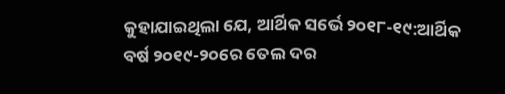କୁହାଯାଇଥିଲା ଯେ, ଆର୍ଥିକ ସର୍ଭେ ୨୦୧୮-୧୯:ଆର୍ଥିକ ବର୍ଷ ୨୦୧୯-୨୦ରେ ତେଲ ଦର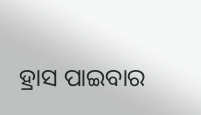ହ୍ରାସ ପାଇବାର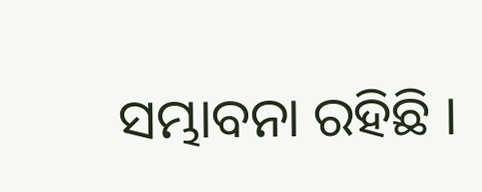ସମ୍ଭାବନା ରହିଛି ।